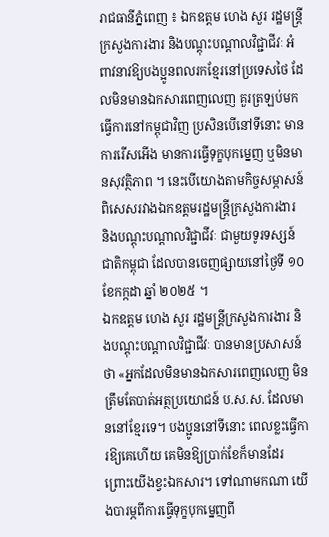រាជធានីភ្នំពេញ ៖ ឯកឧត្តម ហេង សួរ រដ្ឋមន្ត្រីក្រសួងការងារ និងបណ្តុះបណ្តាលវិជ្ជាជីវៈ អំពាវនាវឱ្យបងប្អូនពលរកខ្មែរនៅប្រទេសថៃ ដែលមិនមានឯកសារពេញលេញ គួរត្រឡប់មកធ្វើការនៅកម្ពុជាវិញ ប្រសិនបើនៅទីនោះ មានការរើសអើង មានការធ្វើទុក្ខបុកម្នេញ ឬមិនមានសុវត្ថិភាព ។ នេះបើយោងតាមកិច្ចសម្ភាសន៍ពិសេសរវាងឯកឧត្តមរដ្ឋមន្ត្រីក្រសួងការងារ និងបណ្តុះបណ្តាលវិជ្ជាជីវៈ ជាមួយទូរទស្សន៍ជាតិកម្ពុជា ដែលបានចេញផ្សាយនៅថ្ងៃទី ១០ ខែកក្កដា ឆ្នាំ ២០២៥ ។
ឯកឧត្តម ហេង សួរ រដ្ឋមន្ត្រីក្រសួងការងារ និងបណ្តុះបណ្តាលវិជ្ជាជីវៈ បានមានប្រសាសន៍ថា «អ្នកដែលមិនមានឯកសារពេញលេញ មិនត្រឹមតែបាត់អត្ថប្រយោជន៍ ប.ស.ស. ដែលមាននៅខ្មែរទេ។ បងប្អូននៅទីនោះ ពេលខ្លះធ្វើការឱ្យគេហើយ គេមិនឱ្យប្រាក់ខែក៏មានដែរ ព្រោះយើងខ្វះឯកសារ។ ទៅណាមកណា យើងបារម្ភពីការធ្វើទុក្ខបុកម្នេញពី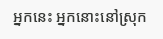អ្នកនេះ អ្នកនោះនៅស្រុក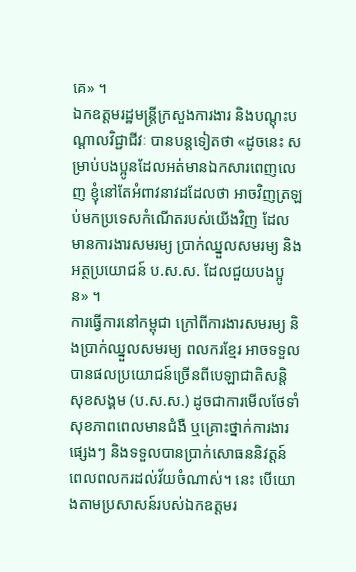គេ» ។
ឯកឧត្តមរដ្ឋមន្ត្រីក្រសួងការងារ និងបណ្តុះបណ្តាលវិជ្ជាជីវៈ បានបន្តទៀតថា «ដូចនេះ សម្រាប់បងប្អូនដែលអត់មានឯកសារពេញលេញ ខ្ញុំនៅតែអំពាវនាវដដែលថា អាចវិញត្រឡប់មកប្រទេសកំណើតរបស់យើងវិញ ដែលមានការងារសមរម្យ ប្រាក់ឈ្នួលសមរម្យ និងអត្ថប្រយោជន៍ ប.ស.ស. ដែលជួយបងប្អូន» ។
ការធ្វើការនៅកម្ពុជា ក្រៅពីការងារសមរម្យ និងប្រាក់ឈ្នួលសមរម្យ ពលករខ្មែរ អាចទទួលបានផលប្រយោជន៍ច្រើនពីបេឡាជាតិសន្តិសុខសង្គម (ប.ស.ស.) ដូចជាការមើលថែទាំសុខភាពពេលមានជំងឺ ឬគ្រោះថ្នាក់ការងារផ្សេងៗ និងទទួលបានប្រាក់សោធននិវត្តន៍ពេលពលករដល់វ័យចំណាស់។ នេះ បើយោងតាមប្រសាសន៍របស់ឯកឧត្តមរ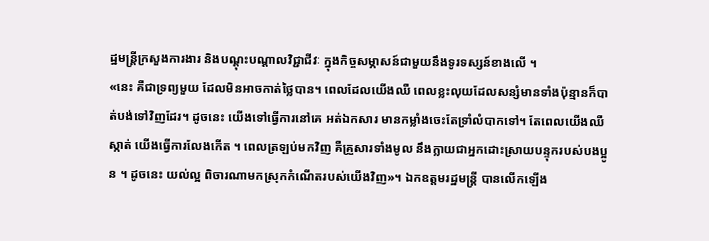ដ្ឋមន្ត្រីក្រសួងការងារ និងបណ្តុះបណ្តាលវិជ្ជាជីវៈ ក្នុងកិច្ចសម្ភាសន៍ជាមួយនឹងទូរទស្សន៍ខាងលើ ។
«នេះ គឺជាទ្រព្យមួយ ដែលមិនអាចកាត់ថ្លៃបាន។ ពេលដែលយើងឈឺ ពេលខ្លះលុយដែលសន្សំមានទាំងប៉ុន្មានក៏បាត់បង់ទៅវិញដែរ។ ដូចនេះ យើងទៅធ្វើការនៅគេ អត់ឯកសារ មានកម្លាំងចេះតែទ្រាំលំបាកទៅ។ តែពេលយើងឈឺស្កាត់ យើងធ្វើការលែងកើត ។ ពេលត្រឡប់មកវិញ គឺគ្រួសារទាំងមូល នឹងក្លាយជាអ្នកដោះស្រាយបន្ទុករបស់បងប្អូន ។ ដូចនេះ យល់ល្អ ពិចារណាមកស្រុកកំណើតរបស់យើងវិញ»។ ឯកឧត្តមរដ្ឋមន្ត្រី បានលើកឡើង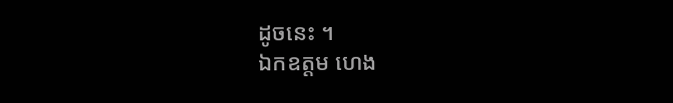ដូចនេះ ។
ឯកឧត្តម ហេង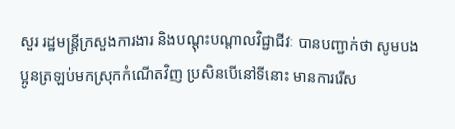សួរ រដ្ឋមន្ត្រីក្រសួងការងារ និងបណ្តុះបណ្តាលវិជ្ជាជីវៈ បានបញ្ជាក់ថា សូមបងប្អូនត្រឡប់មកស្រុកកំណើតវិញ ប្រសិនបើនៅទីនោះ មានការរើស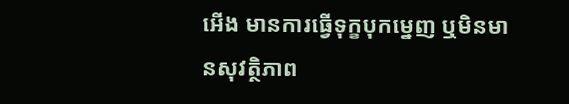អើង មានការធ្វើទុក្ខបុកម្នេញ ឬមិនមានសុវត្ថិភាព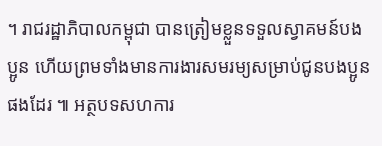។ រាជរដ្ឋាភិបាលកម្ពុជា បានត្រៀមខ្លួនទទួលស្វាគមន៍បងប្អូន ហើយព្រមទាំងមានការងារសមរម្យសម្រាប់ជូនបងប្អូនផងដែរ ៕ អត្ថបទសហការ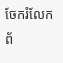ចែករំលែកព័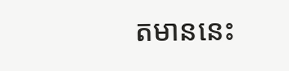តមាននេះ